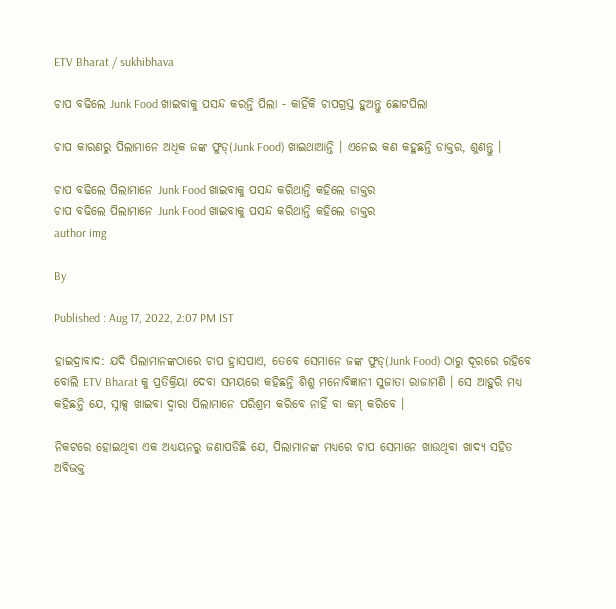ETV Bharat / sukhibhava

ଚାପ ବଢିଲେ Junk Food ଖାଇବାକୁ ପସନ୍ଦ କରନ୍ତି ପିଲା - କାହିଁକି ଚାପଗ୍ରସ୍ତ ହୁଅନ୍ତୁ ଛୋଟପିଲା

ଚାପ କାରଣରୁ ପିଲାମାନେ ଅଧିକ ଜଙ୍କ ଫୁଡ୍(Junk Food) ଖାଇଥାଆନ୍ତି । ଏନେଇ କଣ କହୁଛନ୍ତି ଡାକ୍ତର, ଶୁଣନ୍ତୁ ।

ଚାପ ବଢିଲେ ପିଲାମାନେ Junk Food ଖାଇବାକୁ ପସନ୍ଦ କରିଥାନ୍ତି କହିଲେ ଡାକ୍ତର
ଚାପ ବଢିଲେ ପିଲାମାନେ Junk Food ଖାଇବାକୁ ପସନ୍ଦ କରିଥାନ୍ତି କହିଲେ ଡାକ୍ତର
author img

By

Published : Aug 17, 2022, 2:07 PM IST

ହାଇଦ୍ରାବାଦ: ଯଦି ପିଲାମାନଙ୍କଠାରେ ଚାପ ହ୍ରାସପାଏ, ତେବେ ସେମାନେ ଜଙ୍କ ଫୁଡ୍(Junk Food) ଠାରୁ ଦୂରରେ ରହିବେ ବୋଲି ETV Bharat କୁ ପ୍ରତିକ୍ରିୟା ଦେବା ସମୟରେ କହିଛନ୍ତି ଶିଶୁ ମନୋବିଜ୍ଞାନୀ ସୁଜାତା ରାଜାମଣି । ସେ ଆହୁରି ମଧ୍ୟ କହିଛନ୍ତି ଯେ, ସ୍ନାକ୍ସ ଖାଇବା ଦ୍ବାରା ପିଲାମାନେ ପରିଶ୍ରମ କରିବେ ନାହିଁ ବା କମ୍ କରିବେ ।

ନିକଟରେ ହୋଇଥିବା ଏକ ଅଧ୍ୟୟନରୁ ଜଣାପଡିଛି ଯେ, ପିଲାମାନଙ୍କ ମଧ୍ୟରେ ଚାପ ସେମାନେ ଖାଉଥିବା ଖାଦ୍ୟ ସହିତ ଅବିଭକ୍ତ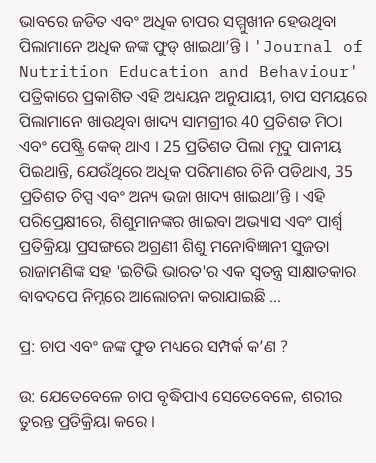ଭାବରେ ଜଡିତ ଏବଂ ଅଧିକ ଚାପର ସମ୍ମୁଖୀନ ହେଉଥିବା ପିଲାମାନେ ଅଧିକ ଜଙ୍କ ଫୁଡ୍ ଖାଇଥା’ନ୍ତି । 'Journal of Nutrition Education and Behaviour' ପତ୍ରିକାରେ ପ୍ରକାଶିତ ଏହି ଅଧ୍ୟୟନ ଅନୁଯାୟୀ, ଚାପ ସମୟରେ ପିଲାମାନେ ଖାଉଥିବା ଖାଦ୍ୟ ସାମଗ୍ରୀର 40 ପ୍ରତିଶତ ମିଠା ଏବଂ ପେଷ୍ଟ୍ରି କେକ୍ ଥାଏ । 25 ପ୍ରତିଶତ ପିଲା ମୃଦୁ ପାନୀୟ ପିଇଥାନ୍ତି, ଯେଉଁଥିରେ ଅଧିକ ପରିମାଣର ଚିନି ପଡିଥାଏ, 35 ପ୍ରତିଶତ ଚିପ୍ସ ଏବଂ ଅନ୍ୟ ଭଜା ଖାଦ୍ୟ ଖାଇଥା’ନ୍ତି । ଏହି ପରିପ୍ରେକ୍ଷୀରେ, ଶିଶୁମାନଙ୍କର ଖାଇବା ଅଭ୍ୟାସ ଏବଂ ପାର୍ଶ୍ୱ ପ୍ରତିକ୍ରିୟା ପ୍ରସଙ୍ଗରେ ଅଗ୍ରଣୀ ଶିଶୁ ମନୋବିଜ୍ଞାନୀ ସୁଜତା ରାଜାମଣିଙ୍କ ସହ 'ଇଟିଭି ଭାରତ'ର ଏକ ସ୍ୱତନ୍ତ୍ର ସାକ୍ଷାତକାର ବାବଦପେ ନିମ୍ନରେ ଆଲୋଚନା କରାଯାଇଛି ...

ପ୍ର: ଚାପ ଏବଂ ଜଙ୍କ ଫୁଡ ମଧ୍ୟରେ ସମ୍ପର୍କ କ’ଣ ?

ଉ: ଯେତେବେଳେ ଚାପ ବୃଦ୍ଧିପାଏ ସେତେବେଳେ, ଶରୀର ତୁରନ୍ତ ପ୍ରତିକ୍ରିୟା କରେ ।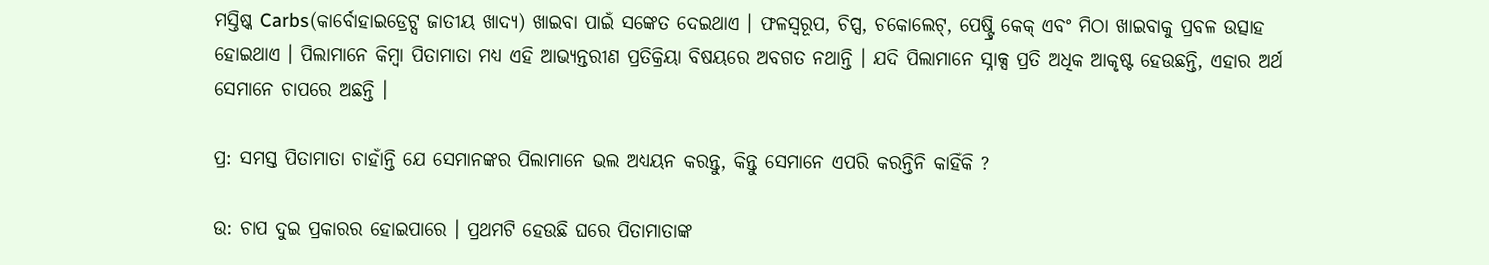ମସ୍ତିଷ୍କ Carbs(କାର୍ବୋହାଇଡ୍ରେଟ୍ସ ଜାତୀୟ ଖାଦ୍ୟ) ଖାଇବା ପାଇଁ ସଙ୍କେତ ଦେଇଥାଏ । ଫଳସ୍ୱରୂପ, ଚିପ୍ସ, ଚକୋଲେଟ୍, ପେଷ୍ଟ୍ରି କେକ୍ ଏବଂ ମିଠା ଖାଇବାକୁ ପ୍ରବଳ ଉତ୍ସାହ ହୋଇଥାଏ । ପିଲାମାନେ କିମ୍ବା ପିତାମାତା ମଧ୍ୟ ଏହି ଆଭ୍ୟନ୍ତରୀଣ ପ୍ରତିକ୍ରିୟା ବିଷୟରେ ଅବଗତ ନଥାନ୍ତି । ଯଦି ପିଲାମାନେ ସ୍ନାକ୍ସ ପ୍ରତି ଅଧିକ ଆକୃଷ୍ଟ ହେଉଛନ୍ତି, ଏହାର ଅର୍ଥ ସେମାନେ ଚାପରେ ଅଛନ୍ତି ।

ପ୍ର: ସମସ୍ତ ପିତାମାତା ଚାହାଁନ୍ତି ଯେ ସେମାନଙ୍କର ପିଲାମାନେ ଭଲ ଅଧ୍ୟୟନ କରନ୍ତୁ, କିନ୍ତୁ ସେମାନେ ଏପରି କରନ୍ତିନି କାହିଁକି ?

ଉ: ଚାପ ଦୁଇ ପ୍ରକାରର ହୋଇପାରେ । ପ୍ରଥମଟି ହେଉଛି ଘରେ ପିତାମାତାଙ୍କ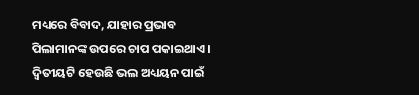ମଧ୍ୟରେ ବିବାଦ, ଯାହାର ପ୍ରଭାବ ପିଲାମାନଙ୍କ ଉପରେ ଚାପ ପକାଇଥାଏ । ଦ୍ୱିତୀୟଟି ହେଉଛି ଭଲ ଅଧ୍ୟୟନ ପାଇଁ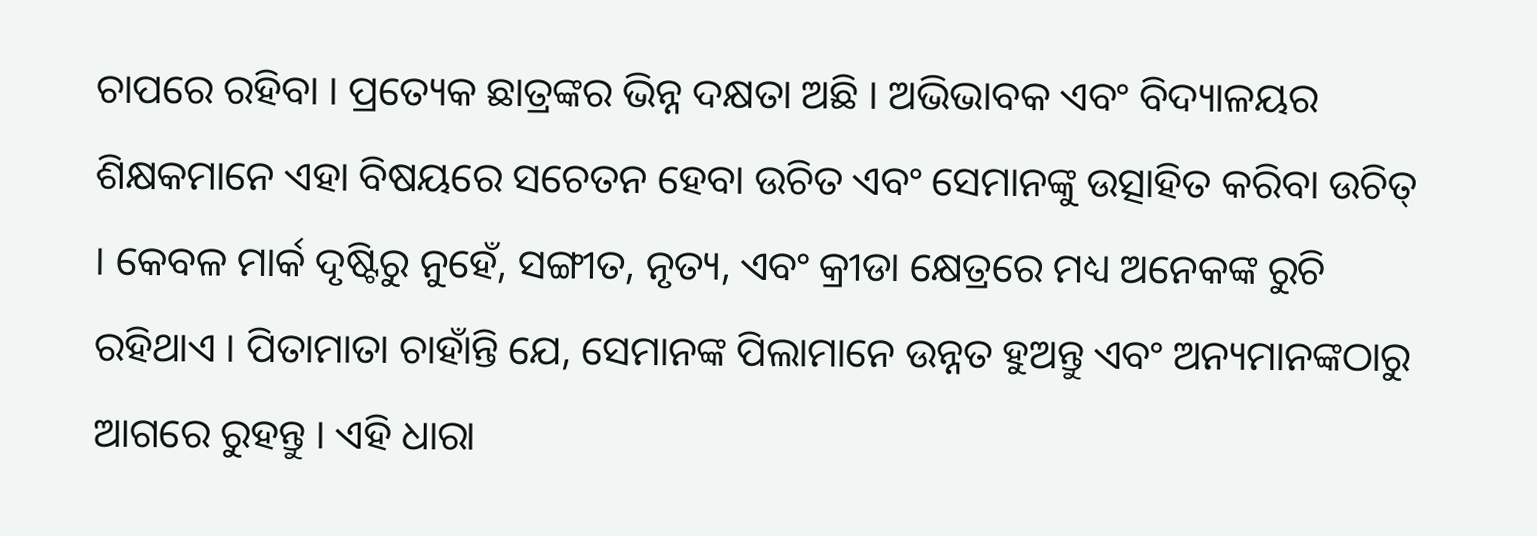ଚାପରେ ରହିବା । ପ୍ରତ୍ୟେକ ଛାତ୍ରଙ୍କର ଭିନ୍ନ ଦକ୍ଷତା ଅଛି । ଅଭିଭାବକ ଏବଂ ବିଦ୍ୟାଳୟର ଶିକ୍ଷକମାନେ ଏହା ବିଷୟରେ ସଚେତନ ହେବା ଉଚିତ ଏବଂ ସେମାନଙ୍କୁ ଉତ୍ସାହିତ କରିବା ଉଚିତ୍ । କେବଳ ମାର୍କ ଦୃଷ୍ଟିରୁ ନୁହେଁ, ସଙ୍ଗୀତ, ନୃତ୍ୟ, ଏବଂ କ୍ରୀଡା କ୍ଷେତ୍ରରେ ମଧ୍ୟ ଅନେକଙ୍କ ରୁଚି ରହିଥାଏ । ପିତାମାତା ଚାହାଁନ୍ତି ଯେ, ସେମାନଙ୍କ ପିଲାମାନେ ଉନ୍ନତ ହୁଅନ୍ତୁ ଏବଂ ଅନ୍ୟମାନଙ୍କଠାରୁ ଆଗରେ ରୁହନ୍ତୁ । ଏହି ଧାରା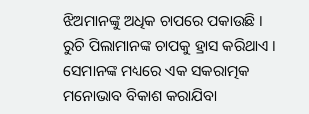ଝିଅମାନଙ୍କୁ ଅଧିକ ଚାପରେ ପକାଉଛି । ରୁଚି ପିଲାମାନଙ୍କ ଚାପକୁ ହ୍ରାସ କରିଥାଏ । ସେମାନଙ୍କ ମଧ୍ୟରେ ଏକ ସକରାତ୍ମକ ମନୋଭାବ ବିକାଶ କରାଯିବା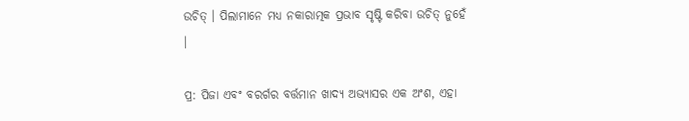ଉଚିତ୍ । ପିଲାମାନେ ମଧ୍ୟ ନକାରାତ୍ମକ ପ୍ରଭାବ ସୃଷ୍ଟି କରିବା ଉଚିତ୍ ନୁହେଁ ।

ପ୍ର: ପିଜା ଏବଂ ବରର୍ଗର ବର୍ତ୍ତମାନ ଖାଦ୍ୟ ଅଭ୍ୟାସର ଏକ ଅଂଶ, ଏହା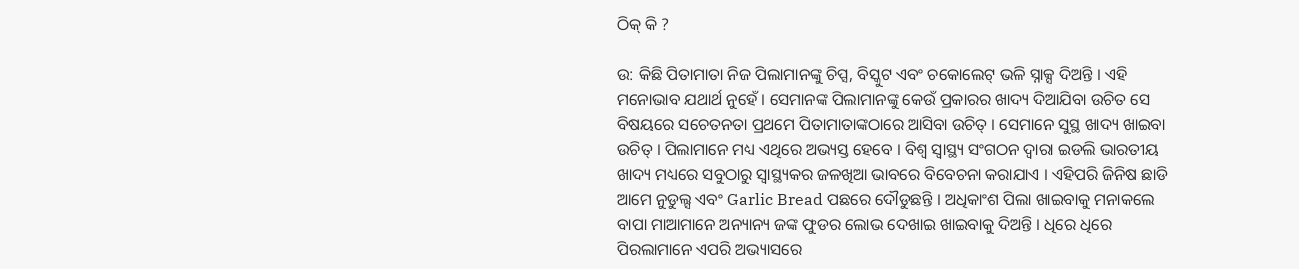ଠିକ୍ କି ?

ଉ: କିଛି ପିତାମାତା ନିଜ ପିଲାମାନଙ୍କୁ ଚିପ୍ସ, ବିସ୍କୁଟ ଏବଂ ଚକୋଲେଟ୍ ଭଳି ସ୍ନାକ୍ସ ଦିଅନ୍ତି । ଏହି ମନୋଭାବ ଯଥାର୍ଥ ନୁହେଁ । ସେମାନଙ୍କ ପିଲାମାନଙ୍କୁ କେଉଁ ପ୍ରକାରର ଖାଦ୍ୟ ଦିଆଯିବା ଉଚିତ ସେ ବିଷୟରେ ସଚେତନତା ପ୍ରଥମେ ପିତାମାତାଙ୍କଠାରେ ଆସିବା ଉଚିତ୍ । ସେମାନେ ସୁସ୍ଥ ଖାଦ୍ୟ ଖାଇବା ଉଚିତ୍ । ପିଲାମାନେ ମଧ୍ୟ ଏଥିରେ ଅଭ୍ୟସ୍ତ ହେବେ । ବିଶ୍ୱ ସ୍ୱାସ୍ଥ୍ୟ ସଂଗଠନ ଦ୍ୱାରା ଇଡଲି ଭାରତୀୟ ଖାଦ୍ୟ ମଧ୍ୟରେ ସବୁଠାରୁ ସ୍ୱାସ୍ଥ୍ୟକର ଜଳଖିଆ ଭାବରେ ବିବେଚନା କରାଯାଏ । ଏହିପରି ଜିନିଷ ଛାଡି ଆମେ ନୁଡୁଲ୍ସ ଏବଂ Garlic Bread ପଛରେ ଦୌଡୁଛନ୍ତି । ଅଧିକାଂଶ ପିଲା ଖାଇବାକୁ ମନାକଲେ ବାପା ମାଆମାନେ ଅନ୍ୟାନ୍ୟ ଜଙ୍କ ଫୁଡର ଲୋଭ ଦେଖାଇ ଖାଇବାକୁ ଦିଅନ୍ତି । ଧିରେ ଧିରେ ପିରଲାମାନେ ଏପରି ଅଭ୍ୟାସରେ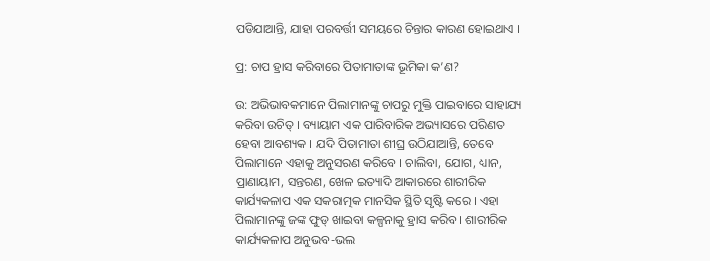ପଡିଯାଆନ୍ତି, ଯାହା ପରବର୍ତ୍ତୀ ସମୟରେ ଚିନ୍ତାର କାରଣ ହୋଇଥାଏ ।

ପ୍ର: ଚାପ ହ୍ରାସ କରିବାରେ ପିତାମାତାଙ୍କ ଭୂମିକା କ’ଣ?

ଉ: ଅଭିଭାବକମାନେ ପିଲାମାନଙ୍କୁ ଚାପରୁ ମୁକ୍ତି ପାଇବାରେ ସାହାଯ୍ୟ କରିବା ଉଚିତ୍ । ବ୍ୟାୟାମ ଏକ ପାରିବାରିକ ଅଭ୍ୟାସରେ ପରିଣତ ହେବା ଆବଶ୍ୟକ । ଯଦି ପିତାମାତା ଶୀଘ୍ର ଉଠିଯାଆନ୍ତି, ତେବେ ପିଲାମାନେ ଏହାକୁ ଅନୁସରଣ କରିବେ । ଚାଲିବା, ଯୋଗ, ଧ୍ୟାନ, ପ୍ରାଣାୟାମ, ସନ୍ତରଣ, ଖେଳ ଇତ୍ୟାଦି ଆକାରରେ ଶାରୀରିକ କାର୍ଯ୍ୟକଳାପ ଏକ ସକରାତ୍ମକ ମାନସିକ ସ୍ଥିତି ସୃଷ୍ଟି କରେ । ଏହା ପିଲାମାନଙ୍କୁ ଜଙ୍କ ଫୁଡ୍ ଖାଇବା କଳ୍ପନାକୁ ହ୍ରାସ କରିବ । ଶାରୀରିକ କାର୍ଯ୍ୟକଳାପ ଅନୁଭବ-ଭଲ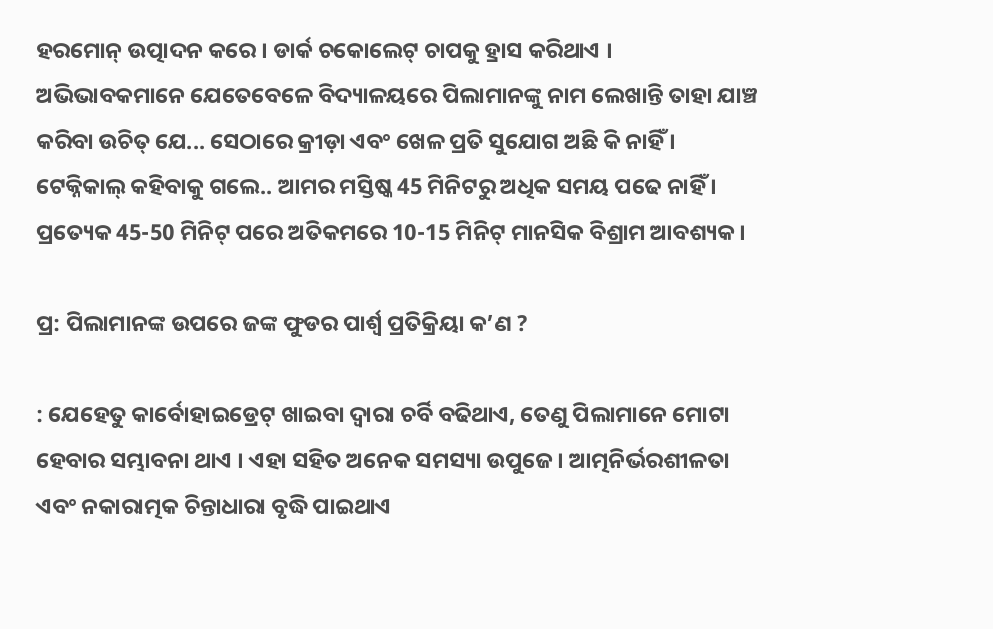ହରମୋନ୍ ଉତ୍ପାଦନ କରେ । ଡାର୍କ ଚକୋଲେଟ୍ ଚାପକୁ ହ୍ରାସ କରିଥାଏ । ଅଭିଭାବକମାନେ ଯେତେବେଳେ ବିଦ୍ୟାଳୟରେ ପିଲାମାନଙ୍କୁ ନାମ ଲେଖାନ୍ତି ତାହା ଯାଞ୍ଚ କରିବା ଉଚିତ୍ ଯେ... ସେଠାରେ କ୍ରୀଡ଼ା ଏବଂ ଖେଳ ପ୍ରତି ସୁଯୋଗ ଅଛି କି ନାହିଁ । ଟେକ୍ନିକାଲ୍ କହିବାକୁ ଗଲେ.. ଆମର ମସ୍ତିଷ୍କ 45 ମିନିଟରୁ ଅଧିକ ସମୟ ପଢେ ନାହିଁ । ପ୍ରତ୍ୟେକ 45-50 ମିନିଟ୍ ପରେ ଅତିକମରେ 10-15 ମିନିଟ୍ ମାନସିକ ବିଶ୍ରାମ ଆବଶ୍ୟକ ।

ପ୍ର: ପିଲାମାନଙ୍କ ଉପରେ ଜଙ୍କ ଫୁଡର ପାର୍ଶ୍ୱ ପ୍ରତିକ୍ରିୟା କ’ଣ ?

: ଯେହେତୁ କାର୍ବୋହାଇଡ୍ରେଟ୍ ଖାଇବା ଦ୍ବାରା ଚର୍ବି ବଢିଥାଏ, ତେଣୁ ପିଲାମାନେ ମୋଟା ହେବାର ସମ୍ଭାବନା ଥାଏ । ଏହା ସହିତ ଅନେକ ସମସ୍ୟା ଉପୁଜେ । ଆତ୍ମନିର୍ଭରଶୀଳତା ଏବଂ ନକାରାତ୍ମକ ଚିନ୍ତାଧାରା ବୃଦ୍ଧି ପାଇଥାଏ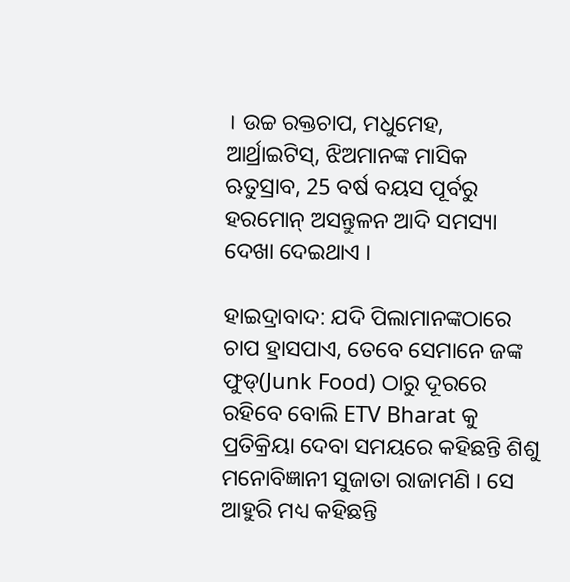। ଉଚ୍ଚ ରକ୍ତଚାପ, ମଧୁମେହ, ଆର୍ଥ୍ରାଇଟିସ୍, ଝିଅମାନଙ୍କ ମାସିକ ଋତୁସ୍ରାବ, 25 ବର୍ଷ ବୟସ ପୂର୍ବରୁ ହରମୋନ୍ ଅସନ୍ତୁଳନ ଆଦି ସମସ୍ୟା ଦେଖା ଦେଇଥାଏ ।

ହାଇଦ୍ରାବାଦ: ଯଦି ପିଲାମାନଙ୍କଠାରେ ଚାପ ହ୍ରାସପାଏ, ତେବେ ସେମାନେ ଜଙ୍କ ଫୁଡ୍(Junk Food) ଠାରୁ ଦୂରରେ ରହିବେ ବୋଲି ETV Bharat କୁ ପ୍ରତିକ୍ରିୟା ଦେବା ସମୟରେ କହିଛନ୍ତି ଶିଶୁ ମନୋବିଜ୍ଞାନୀ ସୁଜାତା ରାଜାମଣି । ସେ ଆହୁରି ମଧ୍ୟ କହିଛନ୍ତି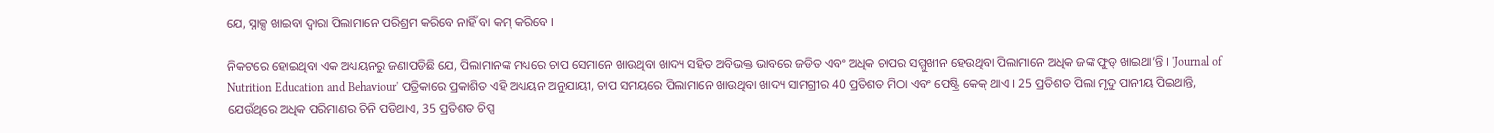ଯେ, ସ୍ନାକ୍ସ ଖାଇବା ଦ୍ବାରା ପିଲାମାନେ ପରିଶ୍ରମ କରିବେ ନାହିଁ ବା କମ୍ କରିବେ ।

ନିକଟରେ ହୋଇଥିବା ଏକ ଅଧ୍ୟୟନରୁ ଜଣାପଡିଛି ଯେ, ପିଲାମାନଙ୍କ ମଧ୍ୟରେ ଚାପ ସେମାନେ ଖାଉଥିବା ଖାଦ୍ୟ ସହିତ ଅବିଭକ୍ତ ଭାବରେ ଜଡିତ ଏବଂ ଅଧିକ ଚାପର ସମ୍ମୁଖୀନ ହେଉଥିବା ପିଲାମାନେ ଅଧିକ ଜଙ୍କ ଫୁଡ୍ ଖାଇଥା’ନ୍ତି । 'Journal of Nutrition Education and Behaviour' ପତ୍ରିକାରେ ପ୍ରକାଶିତ ଏହି ଅଧ୍ୟୟନ ଅନୁଯାୟୀ, ଚାପ ସମୟରେ ପିଲାମାନେ ଖାଉଥିବା ଖାଦ୍ୟ ସାମଗ୍ରୀର 40 ପ୍ରତିଶତ ମିଠା ଏବଂ ପେଷ୍ଟ୍ରି କେକ୍ ଥାଏ । 25 ପ୍ରତିଶତ ପିଲା ମୃଦୁ ପାନୀୟ ପିଇଥାନ୍ତି, ଯେଉଁଥିରେ ଅଧିକ ପରିମାଣର ଚିନି ପଡିଥାଏ, 35 ପ୍ରତିଶତ ଚିପ୍ସ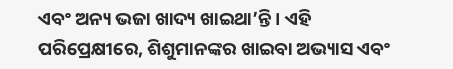ଏବଂ ଅନ୍ୟ ଭଜା ଖାଦ୍ୟ ଖାଇଥା’ନ୍ତି । ଏହି ପରିପ୍ରେକ୍ଷୀରେ, ଶିଶୁମାନଙ୍କର ଖାଇବା ଅଭ୍ୟାସ ଏବଂ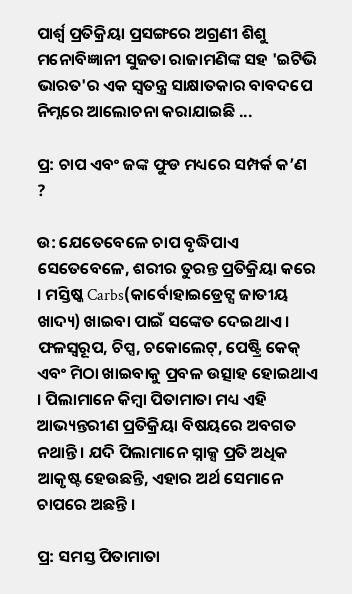ପାର୍ଶ୍ୱ ପ୍ରତିକ୍ରିୟା ପ୍ରସଙ୍ଗରେ ଅଗ୍ରଣୀ ଶିଶୁ ମନୋବିଜ୍ଞାନୀ ସୁଜତା ରାଜାମଣିଙ୍କ ସହ 'ଇଟିଭି ଭାରତ'ର ଏକ ସ୍ୱତନ୍ତ୍ର ସାକ୍ଷାତକାର ବାବଦପେ ନିମ୍ନରେ ଆଲୋଚନା କରାଯାଇଛି ...

ପ୍ର: ଚାପ ଏବଂ ଜଙ୍କ ଫୁଡ ମଧ୍ୟରେ ସମ୍ପର୍କ କ’ଣ ?

ଉ: ଯେତେବେଳେ ଚାପ ବୃଦ୍ଧିପାଏ ସେତେବେଳେ, ଶରୀର ତୁରନ୍ତ ପ୍ରତିକ୍ରିୟା କରେ । ମସ୍ତିଷ୍କ Carbs(କାର୍ବୋହାଇଡ୍ରେଟ୍ସ ଜାତୀୟ ଖାଦ୍ୟ) ଖାଇବା ପାଇଁ ସଙ୍କେତ ଦେଇଥାଏ । ଫଳସ୍ୱରୂପ, ଚିପ୍ସ, ଚକୋଲେଟ୍, ପେଷ୍ଟ୍ରି କେକ୍ ଏବଂ ମିଠା ଖାଇବାକୁ ପ୍ରବଳ ଉତ୍ସାହ ହୋଇଥାଏ । ପିଲାମାନେ କିମ୍ବା ପିତାମାତା ମଧ୍ୟ ଏହି ଆଭ୍ୟନ୍ତରୀଣ ପ୍ରତିକ୍ରିୟା ବିଷୟରେ ଅବଗତ ନଥାନ୍ତି । ଯଦି ପିଲାମାନେ ସ୍ନାକ୍ସ ପ୍ରତି ଅଧିକ ଆକୃଷ୍ଟ ହେଉଛନ୍ତି, ଏହାର ଅର୍ଥ ସେମାନେ ଚାପରେ ଅଛନ୍ତି ।

ପ୍ର: ସମସ୍ତ ପିତାମାତା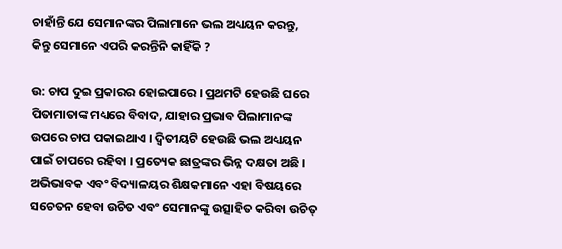ଚାହାଁନ୍ତି ଯେ ସେମାନଙ୍କର ପିଲାମାନେ ଭଲ ଅଧ୍ୟୟନ କରନ୍ତୁ, କିନ୍ତୁ ସେମାନେ ଏପରି କରନ୍ତିନି କାହିଁକି ?

ଉ: ଚାପ ଦୁଇ ପ୍ରକାରର ହୋଇପାରେ । ପ୍ରଥମଟି ହେଉଛି ଘରେ ପିତାମାତାଙ୍କ ମଧ୍ୟରେ ବିବାଦ, ଯାହାର ପ୍ରଭାବ ପିଲାମାନଙ୍କ ଉପରେ ଚାପ ପକାଇଥାଏ । ଦ୍ୱିତୀୟଟି ହେଉଛି ଭଲ ଅଧ୍ୟୟନ ପାଇଁ ଚାପରେ ରହିବା । ପ୍ରତ୍ୟେକ ଛାତ୍ରଙ୍କର ଭିନ୍ନ ଦକ୍ଷତା ଅଛି । ଅଭିଭାବକ ଏବଂ ବିଦ୍ୟାଳୟର ଶିକ୍ଷକମାନେ ଏହା ବିଷୟରେ ସଚେତନ ହେବା ଉଚିତ ଏବଂ ସେମାନଙ୍କୁ ଉତ୍ସାହିତ କରିବା ଉଚିତ୍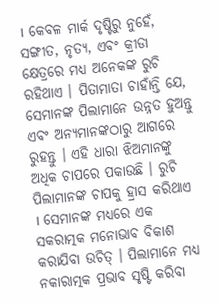। କେବଳ ମାର୍କ ଦୃଷ୍ଟିରୁ ନୁହେଁ, ସଙ୍ଗୀତ, ନୃତ୍ୟ, ଏବଂ କ୍ରୀଡା କ୍ଷେତ୍ରରେ ମଧ୍ୟ ଅନେକଙ୍କ ରୁଚି ରହିଥାଏ । ପିତାମାତା ଚାହାଁନ୍ତି ଯେ, ସେମାନଙ୍କ ପିଲାମାନେ ଉନ୍ନତ ହୁଅନ୍ତୁ ଏବଂ ଅନ୍ୟମାନଙ୍କଠାରୁ ଆଗରେ ରୁହନ୍ତୁ । ଏହି ଧାରା ଝିଅମାନଙ୍କୁ ଅଧିକ ଚାପରେ ପକାଉଛି । ରୁଚି ପିଲାମାନଙ୍କ ଚାପକୁ ହ୍ରାସ କରିଥାଏ । ସେମାନଙ୍କ ମଧ୍ୟରେ ଏକ ସକରାତ୍ମକ ମନୋଭାବ ବିକାଶ କରାଯିବା ଉଚିତ୍ । ପିଲାମାନେ ମଧ୍ୟ ନକାରାତ୍ମକ ପ୍ରଭାବ ସୃଷ୍ଟି କରିବା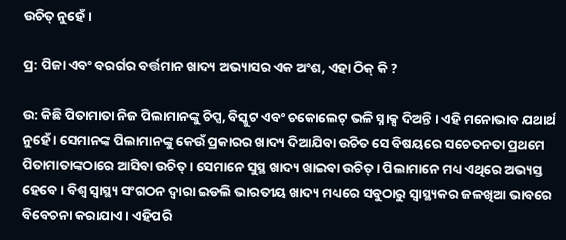ଉଚିତ୍ ନୁହେଁ ।

ପ୍ର: ପିଜା ଏବଂ ବରର୍ଗର ବର୍ତ୍ତମାନ ଖାଦ୍ୟ ଅଭ୍ୟାସର ଏକ ଅଂଶ, ଏହା ଠିକ୍ କି ?

ଉ: କିଛି ପିତାମାତା ନିଜ ପିଲାମାନଙ୍କୁ ଚିପ୍ସ, ବିସ୍କୁଟ ଏବଂ ଚକୋଲେଟ୍ ଭଳି ସ୍ନାକ୍ସ ଦିଅନ୍ତି । ଏହି ମନୋଭାବ ଯଥାର୍ଥ ନୁହେଁ । ସେମାନଙ୍କ ପିଲାମାନଙ୍କୁ କେଉଁ ପ୍ରକାରର ଖାଦ୍ୟ ଦିଆଯିବା ଉଚିତ ସେ ବିଷୟରେ ସଚେତନତା ପ୍ରଥମେ ପିତାମାତାଙ୍କଠାରେ ଆସିବା ଉଚିତ୍ । ସେମାନେ ସୁସ୍ଥ ଖାଦ୍ୟ ଖାଇବା ଉଚିତ୍ । ପିଲାମାନେ ମଧ୍ୟ ଏଥିରେ ଅଭ୍ୟସ୍ତ ହେବେ । ବିଶ୍ୱ ସ୍ୱାସ୍ଥ୍ୟ ସଂଗଠନ ଦ୍ୱାରା ଇଡଲି ଭାରତୀୟ ଖାଦ୍ୟ ମଧ୍ୟରେ ସବୁଠାରୁ ସ୍ୱାସ୍ଥ୍ୟକର ଜଳଖିଆ ଭାବରେ ବିବେଚନା କରାଯାଏ । ଏହିପରି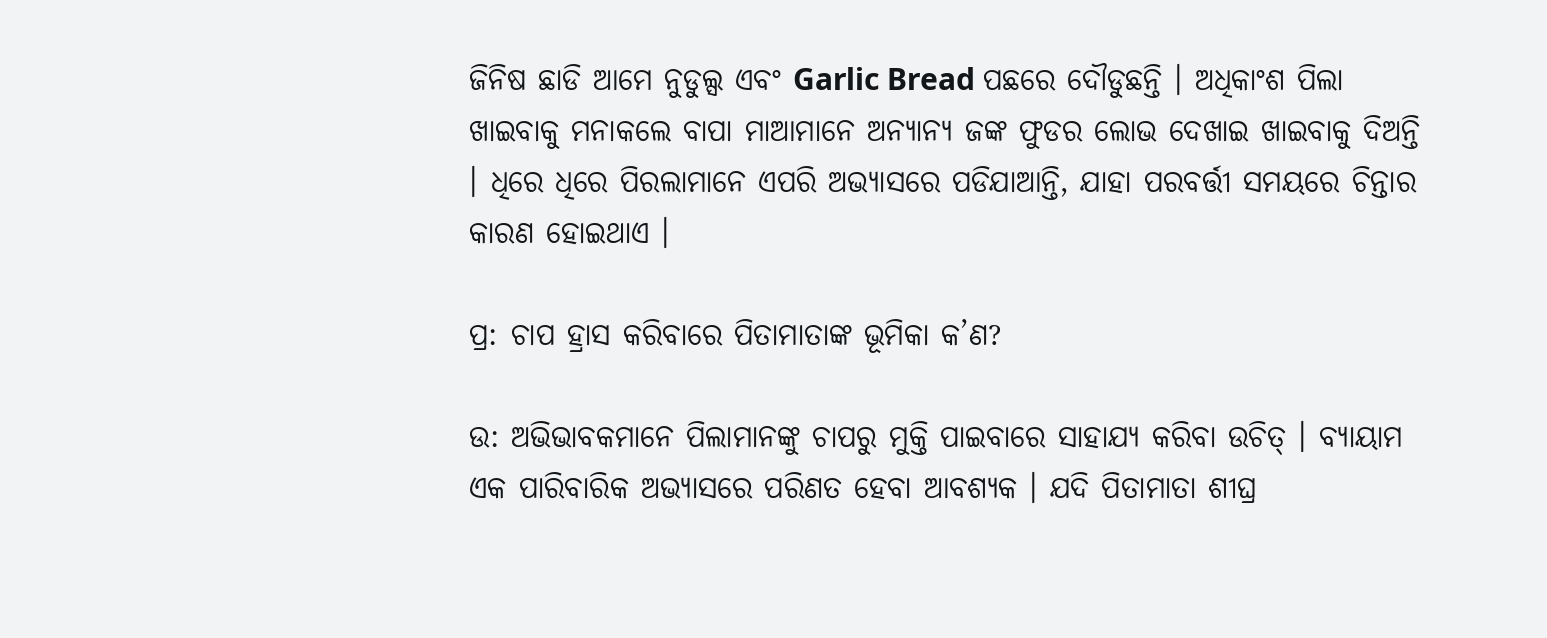ଜିନିଷ ଛାଡି ଆମେ ନୁଡୁଲ୍ସ ଏବଂ Garlic Bread ପଛରେ ଦୌଡୁଛନ୍ତି । ଅଧିକାଂଶ ପିଲା ଖାଇବାକୁ ମନାକଲେ ବାପା ମାଆମାନେ ଅନ୍ୟାନ୍ୟ ଜଙ୍କ ଫୁଡର ଲୋଭ ଦେଖାଇ ଖାଇବାକୁ ଦିଅନ୍ତି । ଧିରେ ଧିରେ ପିରଲାମାନେ ଏପରି ଅଭ୍ୟାସରେ ପଡିଯାଆନ୍ତି, ଯାହା ପରବର୍ତ୍ତୀ ସମୟରେ ଚିନ୍ତାର କାରଣ ହୋଇଥାଏ ।

ପ୍ର: ଚାପ ହ୍ରାସ କରିବାରେ ପିତାମାତାଙ୍କ ଭୂମିକା କ’ଣ?

ଉ: ଅଭିଭାବକମାନେ ପିଲାମାନଙ୍କୁ ଚାପରୁ ମୁକ୍ତି ପାଇବାରେ ସାହାଯ୍ୟ କରିବା ଉଚିତ୍ । ବ୍ୟାୟାମ ଏକ ପାରିବାରିକ ଅଭ୍ୟାସରେ ପରିଣତ ହେବା ଆବଶ୍ୟକ । ଯଦି ପିତାମାତା ଶୀଘ୍ର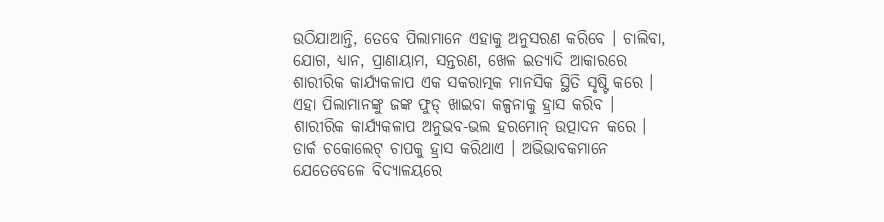ଉଠିଯାଆନ୍ତି, ତେବେ ପିଲାମାନେ ଏହାକୁ ଅନୁସରଣ କରିବେ । ଚାଲିବା, ଯୋଗ, ଧ୍ୟାନ, ପ୍ରାଣାୟାମ, ସନ୍ତରଣ, ଖେଳ ଇତ୍ୟାଦି ଆକାରରେ ଶାରୀରିକ କାର୍ଯ୍ୟକଳାପ ଏକ ସକରାତ୍ମକ ମାନସିକ ସ୍ଥିତି ସୃଷ୍ଟି କରେ । ଏହା ପିଲାମାନଙ୍କୁ ଜଙ୍କ ଫୁଡ୍ ଖାଇବା କଳ୍ପନାକୁ ହ୍ରାସ କରିବ । ଶାରୀରିକ କାର୍ଯ୍ୟକଳାପ ଅନୁଭବ-ଭଲ ହରମୋନ୍ ଉତ୍ପାଦନ କରେ । ଡାର୍କ ଚକୋଲେଟ୍ ଚାପକୁ ହ୍ରାସ କରିଥାଏ । ଅଭିଭାବକମାନେ ଯେତେବେଳେ ବିଦ୍ୟାଳୟରେ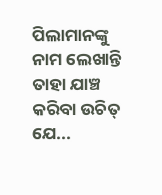ପିଲାମାନଙ୍କୁ ନାମ ଲେଖାନ୍ତି ତାହା ଯାଞ୍ଚ କରିବା ଉଚିତ୍ ଯେ...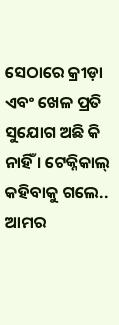ସେଠାରେ କ୍ରୀଡ଼ା ଏବଂ ଖେଳ ପ୍ରତି ସୁଯୋଗ ଅଛି କି ନାହିଁ । ଟେକ୍ନିକାଲ୍ କହିବାକୁ ଗଲେ.. ଆମର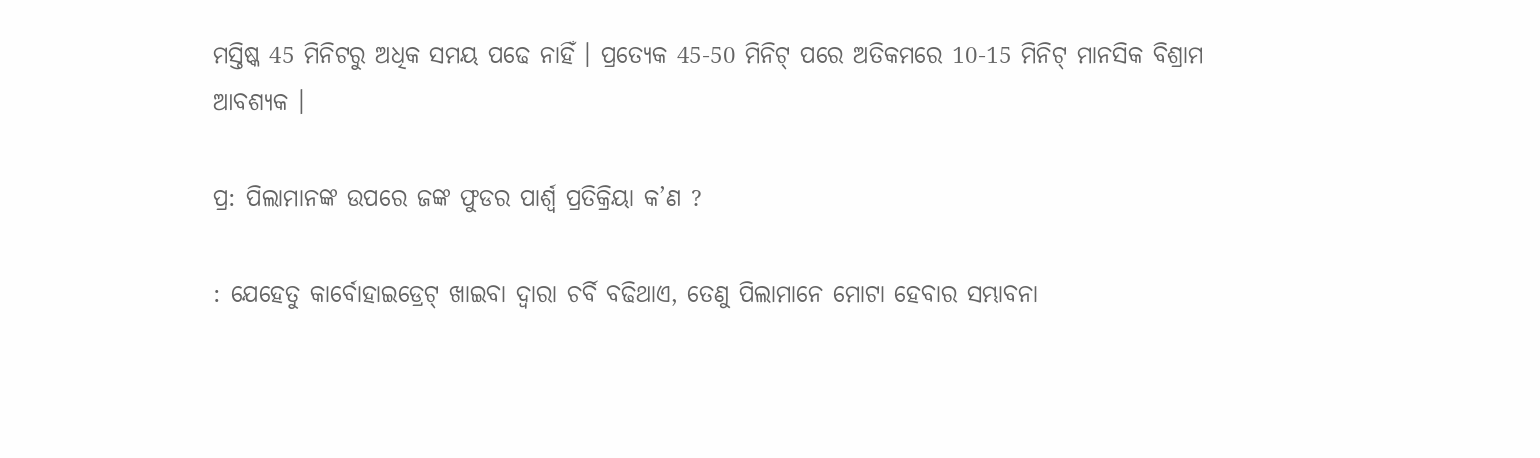ମସ୍ତିଷ୍କ 45 ମିନିଟରୁ ଅଧିକ ସମୟ ପଢେ ନାହିଁ । ପ୍ରତ୍ୟେକ 45-50 ମିନିଟ୍ ପରେ ଅତିକମରେ 10-15 ମିନିଟ୍ ମାନସିକ ବିଶ୍ରାମ ଆବଶ୍ୟକ ।

ପ୍ର: ପିଲାମାନଙ୍କ ଉପରେ ଜଙ୍କ ଫୁଡର ପାର୍ଶ୍ୱ ପ୍ରତିକ୍ରିୟା କ’ଣ ?

: ଯେହେତୁ କାର୍ବୋହାଇଡ୍ରେଟ୍ ଖାଇବା ଦ୍ବାରା ଚର୍ବି ବଢିଥାଏ, ତେଣୁ ପିଲାମାନେ ମୋଟା ହେବାର ସମ୍ଭାବନା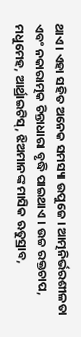ଥାଏ । ଏହା ସହିତ ଅନେକ ସମସ୍ୟା ଉପୁଜେ । ଆତ୍ମନିର୍ଭରଶୀଳତା ଏବଂ ନକାରାତ୍ମକ ଚିନ୍ତାଧାରା ବୃଦ୍ଧି ପାଇଥାଏ । ଉଚ୍ଚ ରକ୍ତଚାପ, ମଧୁମେହ, ଆର୍ଥ୍ରାଇଟିସ୍, ଝିଅମାନଙ୍କ ମାସିକ ଋତୁସ୍ରାବ,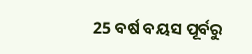25 ବର୍ଷ ବୟସ ପୂର୍ବରୁ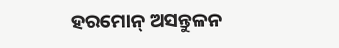ହରମୋନ୍ ଅସନ୍ତୁଳନ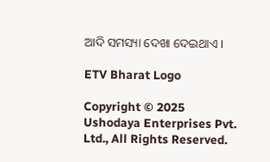ଆଦି ସମସ୍ୟା ଦେଖା ଦେଇଥାଏ ।

ETV Bharat Logo

Copyright © 2025 Ushodaya Enterprises Pvt. Ltd., All Rights Reserved.